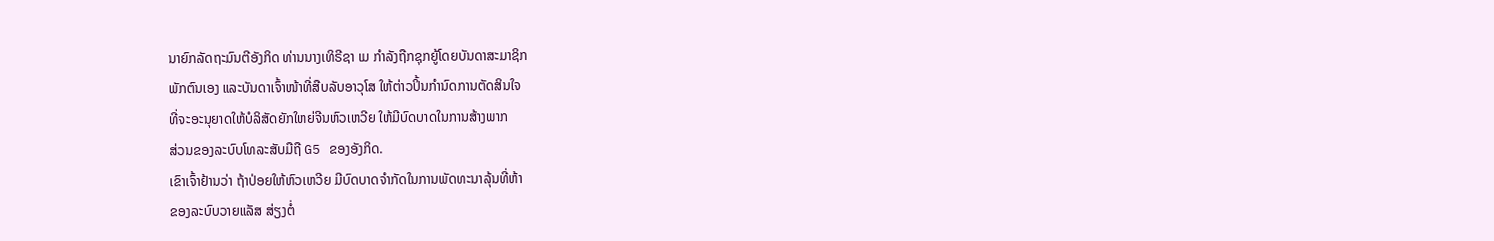ນາຍົກລັດຖະມົນຕີອັງກິດ ທ່ານນາງເທິຣີຊາ ເມ ກຳລັງຖືກຊຸກຍູ້ໂດຍບັນດາສະມາຊິກ
ພັກຕົນເອງ ແລະບັນດາເຈົ້າໜ້າທີ່ສືບລັບອາວຸໂສ ໃຫ້ຕ່າວປິ້ນກຳນົດການຕັດສິນໃຈ
ທີ່ຈະອະນຸຍາດໃຫ້ບໍລິສັດຍັກໃຫຍ່ຈີນຫົວເຫວີຍ ໃຫ້ມີບົດບາດໃນການສ້າງພາກ
ສ່ວນຂອງລະບົບໂທລະສັບມືຖື G5 ຂອງອັງກິດ.
ເຂົາເຈົ້າຢ້ານວ່າ ຖ້າປ່ອຍໃຫ້ຫົວເຫວີຍ ມີບົດບາດຈຳກັດໃນການພັດທະນາລຸ້ນທີ່ຫ້າ
ຂອງລະບົບວາຍແລັສ ສ່ຽງຕໍ່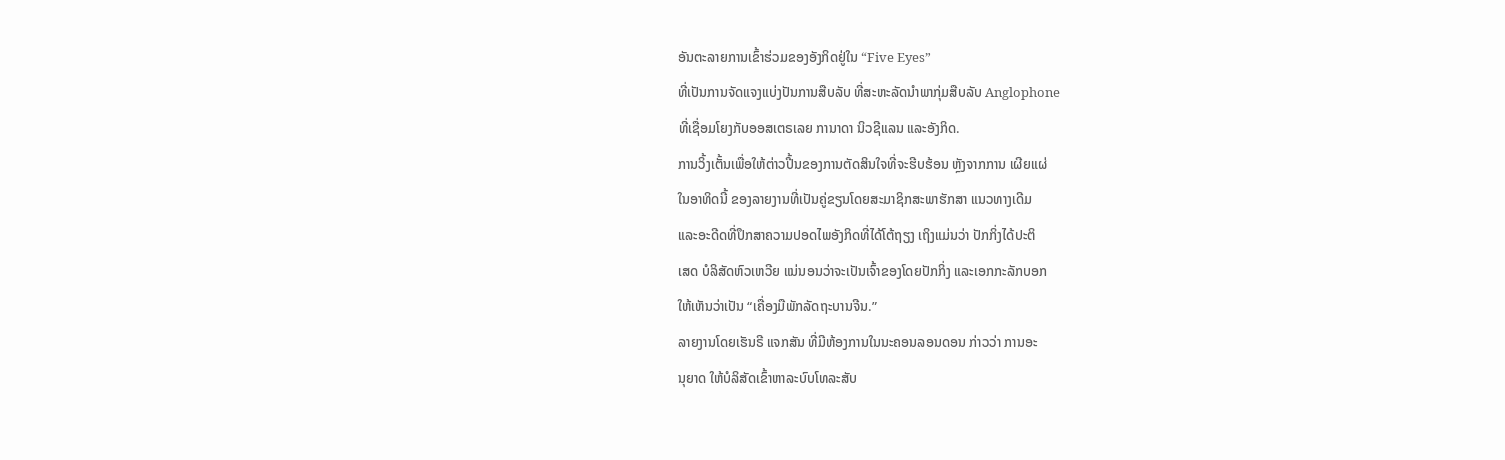ອັນຕະລາຍການເຂົ້າຮ່ວມຂອງອັງກິດຢູ່ໃນ “Five Eyes”
ທີ່ເປັນການຈັດແຈງແບ່ງປັນການສືບລັບ ທີ່ສະຫະລັດນຳພາກຸ່ມສືບລັບ Anglophone
ທີ່ເຊື່ອມໂຍງກັບອອສເຕຣເລຍ ການາດາ ນິວຊີແລນ ແລະອັງກິດ.
ການວິ້ງເຕັ້ນເພື່ອໃຫ້ຕ່າວປີ້ນຂອງການຕັດສິນໃຈທີ່ຈະຮີບຮ້ອນ ຫຼັງຈາກການ ເຜີຍແຜ່
ໃນອາທິດນີ້ ຂອງລາຍງານທີ່ເປັນຄູ່ຂຽນໂດຍສະມາຊິກສະພາຮັກສາ ແນວທາງເດີມ
ແລະອະດີດທີ່ປຶກສາຄວາມປອດໄພອັງກິດທີ່ໄດ້ໂຕ້ຖຽງ ເຖິງແມ່ນວ່າ ປັກກິ່ງໄດ້ປະຕິ
ເສດ ບໍລິສັດຫົວເຫວີຍ ແນ່ນອນວ່າຈະເປັນເຈົ້າຂອງໂດຍປັກກິ່ງ ແລະເອກກະລັກບອກ
ໃຫ້ເຫັນວ່າເປັນ “ເຄື່ອງມືພັກລັດຖະບານຈີນ.”
ລາຍງານໂດຍເຮັນຣີ ແຈກສັນ ທີ່ມີຫ້ອງການໃນນະຄອນລອນດອນ ກ່າວວ່າ ການອະ
ນຸຍາດ ໃຫ້ບໍລິສັດເຂົ້າຫາລະບົບໂທລະສັບ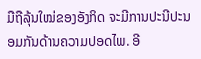ມືຖືລຸ້ນໃໝ່ຂອງອັງກິດ ຈະມີການປະນີປະນອມກັນດ້ານຄວາມປອດໄພ. ອີ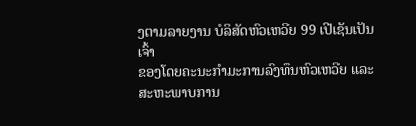ງຕາມລາຍງານ ບໍລິສັດຫົວເຫວີຍ 99 ເປີເຊັນເປັນເຈົ້າ
ຂອງໂດຍຄະນະກຳມະການລົງທຶນຫົວເຫວີຍ ແລະສະຫະພາບການ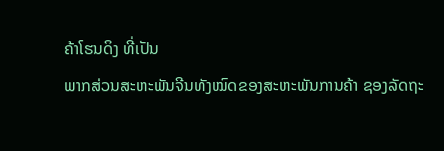ຄ້າໂຮນດິງ ທີ່ເປັນ
ພາກສ່ວນສະຫະພັນຈີນທັງໝົດຂອງສະຫະພັນການຄ້າ ຊອງລັດຖະ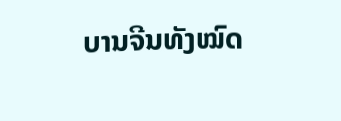ບານຈີນທັງໝົດ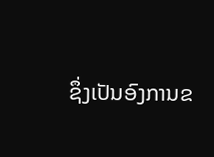ຊຶ່ງເປັນອົງການຂ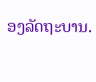ອງລັດຖະບານ.